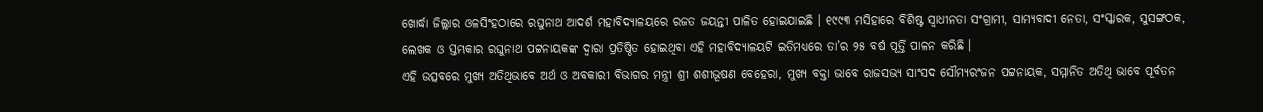ଖୋର୍ଦ୍ଧା ଜିଲ୍ଲାର ଓଳସିଂହଠାରେ ରଘୁନାଥ ଆଦର୍ଶ ମହାବିଦ୍ୟାଳୟରେ ରଜତ ଜୟନ୍ତୀ ପାଳିତ ହୋଇଯାଇଛି । ୧୯୯୩ ମସିହାରେ ବିଶିଷ୍ଟ ସ୍ୱାଧୀନତା ସଂଗ୍ରାମୀ, ସାମ୍ୟବାଦୀ ନେତା, ସଂସ୍କାରକ, ସୁସଙ୍ଗଠକ, ଲେଖକ ଓ ସ୍ତମ୍ଭକାର ରଘୁନାଥ ପଟ୍ଟନାୟକଙ୍କ ଦ୍ୱାରା ପ୍ରତିଷ୍ଠିତ ହୋଇଥିବା ଏହି ମହାବିଦ୍ୟାଳୟଟି ଇତିମଧ୍ୟରେ ତା’ର ୨୫ ବର୍ଷ ପୂର୍ତ୍ତି ପାଳନ କରିଛି ।
ଏହି ଉତ୍ସବରେ ମୁଖ୍ୟ ଅତିଥିଭାବେ ଅର୍ଥ ଓ ଅବକାରୀ ବିଭାଗର ମନ୍ତ୍ରୀ ଶ୍ରୀ ଶଶୀଭୂଷଣ ବେହେରା, ମୁଖ୍ୟ ବକ୍ତା ଭାବେ ରାଜସଭ୍ୟ ସାଂସଦ ସୌମ୍ୟରଂଜନ ପଟ୍ଟନାୟକ, ସମ୍ମାନିତ ଅତିଥି ଭାବେ ପୂର୍ବତନ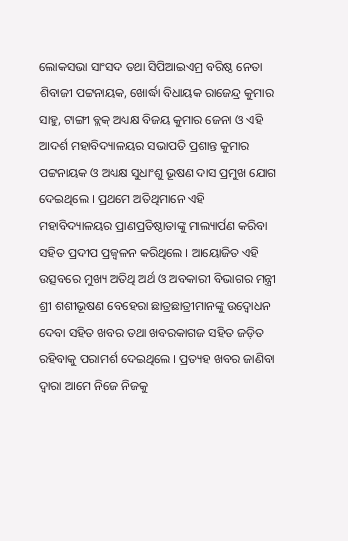ଲୋକସଭା ସାଂସଦ ତଥା ସିପିଆଇଏମ୍ର ବରିଷ୍ଠ ନେତା ଶିବାଜୀ ପଟ୍ଟନାୟକ, ଖୋର୍ଦ୍ଧା ବିଧାୟକ ରାଜେନ୍ଦ୍ର କୁମାର ସାହୁ, ଟାଙ୍ଗୀ ବ୍ଲକ୍ ଅଧ୍ୟକ୍ଷ ବିଜୟ କୁମାର ଜେନା ଓ ଏହି ଆଦର୍ଶ ମହାବିଦ୍ୟାଳୟର ସଭାପତି ପ୍ରଶାନ୍ତ କୁମାର ପଟ୍ଟନାୟକ ଓ ଅଧ୍ୟକ୍ଷ ସୁଧାଂଶୁ ଭୂଷଣ ଦାସ ପ୍ରମୁଖ ଯୋଗ ଦେଇଥିଲେ । ପ୍ରଥମେ ଅତିଥିମାନେ ଏହି ମହାବିଦ୍ୟାଳୟର ପ୍ରାଣପ୍ରତିଷ୍ଠାତାଙ୍କୁ ମାଲ୍ୟାର୍ପଣ କରିବା ସହିତ ପ୍ରଦୀପ ପ୍ରଜ୍ୱଳନ କରିଥିଲେ । ଆୟୋଜିତ ଏହି ଉତ୍ସବରେ ମୁଖ୍ୟ ଅତିଥି ଅର୍ଥ ଓ ଅବକାରୀ ବିଭାଗର ମନ୍ତ୍ରୀ ଶ୍ରୀ ଶଶୀଭୂଷଣ ବେହେରା ଛାତ୍ରଛାତ୍ରୀମାନଙ୍କୁ ଉଦ୍ବୋଧନ ଦେବା ସହିତ ଖବର ତଥା ଖବରକାଗଜ ସହିତ ଜଡ଼ିତ ରହିବାକୁ ପରାମର୍ଶ ଦେଇଥିଲେ । ପ୍ରତ୍ୟହ ଖବର ଜାଣିବା ଦ୍ୱାରା ଆମେ ନିଜେ ନିଜକୁ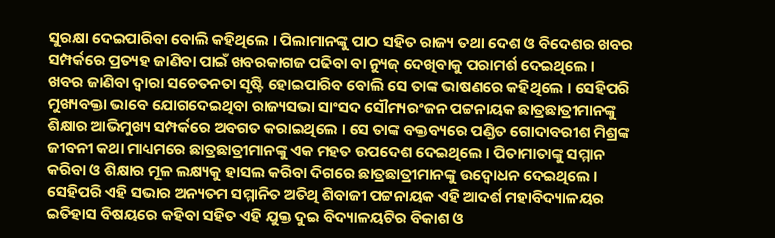ସୁରକ୍ଷା ଦେଇପାରିବା ବୋଲି କହିଥିଲେ । ପିଲାମାନଙ୍କୁ ପାଠ ସହିତ ରାଜ୍ୟ ତଥା ଦେଶ ଓ ବିଦେଶର ଖବର ସମ୍ପର୍କରେ ପ୍ରତ୍ୟହ ଜାଣିବା ପାଇଁ ଖବରକାଗଜ ପଢିବା ବା ନ୍ୟୁଜ୍ ଦେଖିବାକୁ ପରାମର୍ଶ ଦେଇଥିଲେ ।
ଖବର ଜାଣିବା ଦ୍ୱାରା ସଚେତନତା ସୃଷ୍ଟି ହୋଇପାରିବ ବୋଲି ସେ ତାଙ୍କ ଭାଷଣରେ କହିଥିଲେ । ସେହିପରି ମୁଖ୍ୟବକ୍ତା ଭାବେ ଯୋଗଦେଇଥିବା ରାଜ୍ୟସଭା ସାଂସଦ ସୌମ୍ୟରଂଜନ ପଟ୍ଟନାୟକ ଛାତ୍ରଛାତ୍ରୀମାନଙ୍କୁ ଶିକ୍ଷାର ଆଭିମୁଖ୍ୟ ସମ୍ପର୍କରେ ଅବଗତ କରାଇଥିଲେ । ସେ ତାଙ୍କ ବକ୍ତବ୍ୟରେ ପଣ୍ଡିତ ଗୋଦାବରୀଶ ମିଶ୍ରଙ୍କ ଜୀବନୀ କଥା ମାଧ୍ୟମରେ ଛାତ୍ରଛାତ୍ରୀମାନଙ୍କୁ ଏକ ମହତ ଉପଦେଶ ଦେଇଥିଲେ । ପିତାମାତାଙ୍କୁ ସମ୍ମାନ କରିବା ଓ ଶିକ୍ଷାର ମୂଳ ଲକ୍ଷ୍ୟକୁ ହାସଲ କରିବା ଦିଗରେ ଛାତ୍ରଛାତ୍ରୀମାନଙ୍କୁ ଉଦ୍ବୋଧନ ଦେଇଥିଲେ । ସେହିପରି ଏହି ସଭାର ଅନ୍ୟତମ ସମ୍ମାନିତ ଅତିଥି ଶିବାଜୀ ପଟ୍ଟନାୟକ ଏହି ଆଦର୍ଶ ମହାବିଦ୍ୟାଳୟର ଇତିହାସ ବିଷୟରେ କହିବା ସହିତ ଏହି ଯୁକ୍ତ ଦୁଇ ବିଦ୍ୟାଳୟଟିର ବିକାଶ ଓ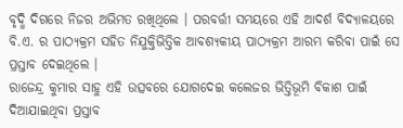ବୃଦ୍ଧି ଦିଗରେ ନିଜର ଅଭିମତ ରଖିଥିଲେ । ପରବର୍ତ୍ତୀ ସମୟରେ ଏହି ଆଦର୍ଶ ବିଦ୍ୟାଳୟରେ ବି.ଏ. ର ପାଠ୍ୟକ୍ରମ ସହିତ ନିଯୁକ୍ତିଭିତ୍ତିକ ଆବଶ୍ୟକୀୟ ପାଠ୍ୟକ୍ରମ ଆରମ୍ଭ କରିବା ପାଇଁ ସେ ପ୍ରସ୍ତାବ ଦେଇଥିଲେ ।
ରାଜେନ୍ଦ୍ର କୁମାର ସାହୁ ଏହି ଉତ୍ସବରେ ଯୋଗଦେଇ କଲେଜର ଭିତ୍ତିଭୂମି ବିକାଶ ପାଇଁ ଦିଆଯାଇଥିବା ପ୍ରସ୍ତାବ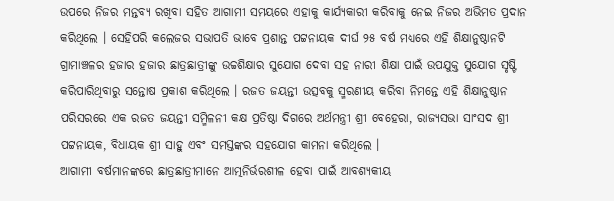ଉପରେ ନିଜର ମନ୍ତବ୍ୟ ରଖିବା ସହିତ ଆଗାମୀ ସମୟରେ ଏହାକୁ କାର୍ଯ୍ୟକାରୀ କରିବାକୁ ନେଇ ନିଜର ଅଭିମତ ପ୍ରଦାନ କରିଥିଲେ । ସେହିପରି କଲେଜର ସଭାପତି ଭାବେ ପ୍ରଶାନ୍ତ ପଟ୍ଟନାୟକ ଦୀର୍ଘ ୨୫ ବର୍ଷ ମଧ୍ୟରେ ଏହି ଶିକ୍ଷାନୁଷ୍ଠାନଟି ଗ୍ରାମାଞ୍ଚଳର ହଜାର ହଜାର ଛାତ୍ରଛାତ୍ରୀଙ୍କୁ ଉଚ୍ଚଶିକ୍ଷାର ସୁଯୋଗ ଦେବା ସହ ନାରୀ ଶିକ୍ଷା ପାଇଁ ଉପଯୁକ୍ତ ସୁଯୋଗ ସୃଷ୍ଟି କରିପାରିଥିବାରୁ ସନ୍ତୋଷ ପ୍ରକାଶ କରିଥିଲେ । ରଜତ ଜୟନ୍ତୀ ଉତ୍ସବକୁ ସ୍ମରଣୀୟ କରିବା ନିମନ୍ତେ ଏହି ଶିକ୍ଷାନୁଷ୍ଠାନ ପରିସରରେ ଏକ ରଜତ ଜୟନ୍ତୀ ସମ୍ମିଳନୀ କକ୍ଷ ପ୍ରତିଷ୍ଠା ଦିଗରେ ଅର୍ଥମନ୍ତ୍ରୀ ଶ୍ରୀ ବେହେରା, ରାଜ୍ୟସଭା ସାଂସଦ ଶ୍ରୀ ପଟ୍ଟନାୟକ, ବିଧାୟକ ଶ୍ରୀ ସାହୁ ଏବଂ ସମସ୍ତଙ୍କର ସହଯୋଗ କାମନା କରିଥିଲେ ।
ଆଗାମୀ ବର୍ଷମାନଙ୍କରେ ଛାତ୍ରଛାତ୍ରୀମାନେ ଆତ୍ମନିର୍ଭରଶୀଳ ହେବା ପାଇଁ ଆବଶ୍ୟକୀୟ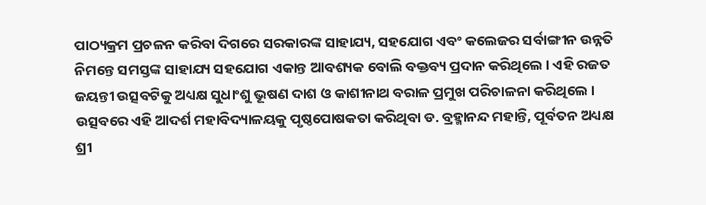ପାଠ୍ୟକ୍ରମ ପ୍ରଚଳନ କରିବା ଦିଗରେ ସରକାରଙ୍କ ସାହାଯ୍ୟ, ସହଯୋଗ ଏବଂ କଲେଜର ସର୍ବାଙ୍ଗୀନ ଉନ୍ନତି ନିମନ୍ତେ ସମସ୍ତଙ୍କ ସାହାଯ୍ୟ ସହଯୋଗ ଏକାନ୍ତ ଆବଶ୍ୟକ ବୋଲି ବକ୍ତବ୍ୟ ପ୍ରଦାନ କରିଥିଲେ । ଏହି ରଜତ ଜୟନ୍ତୀ ଉତ୍ସବଟିକୁ ଅଧ୍ୟକ୍ଷ ସୁଧାଂଶୁ ଭୂଷଣ ଦାଶ ଓ କାଶୀନାଥ ବରାଳ ପ୍ରମୁଖ ପରିଚାଳନା କରିଥିଲେ । ଉତ୍ସବରେ ଏହି ଆଦର୍ଶ ମହାବିଦ୍ୟାଳୟକୁ ପୃଷ୍ଠପୋଷକତା କରିଥିବା ଡ. ବ୍ରହ୍ମାନନ୍ଦ ମହାନ୍ତି, ପୂର୍ବତନ ଅଧ୍ୟକ୍ଷ ଶ୍ରୀ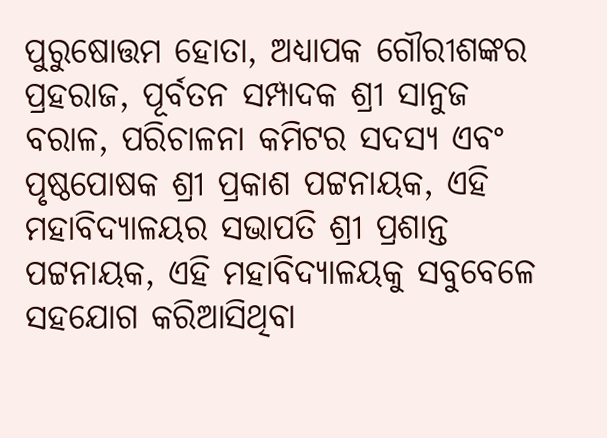ପୁରୁଷୋତ୍ତମ ହୋତା, ଅଧ୍ୟାପକ ଗୌରୀଶଙ୍କର ପ୍ରହରାଜ, ପୂର୍ବତନ ସମ୍ପାଦକ ଶ୍ରୀ ସାନୁଜ ବରାଳ, ପରିଚାଳନା କମିଟର ସଦସ୍ୟ ଏବଂ ପୃଷ୍ଠପୋଷକ ଶ୍ରୀ ପ୍ରକାଶ ପଟ୍ଟନାୟକ, ଏହି ମହାବିଦ୍ୟାଳୟର ସଭାପତି ଶ୍ରୀ ପ୍ରଶାନ୍ତ ପଟ୍ଟନାୟକ, ଏହି ମହାବିଦ୍ୟାଳୟକୁ ସବୁବେଳେ ସହଯୋଗ କରିଆସିଥିବା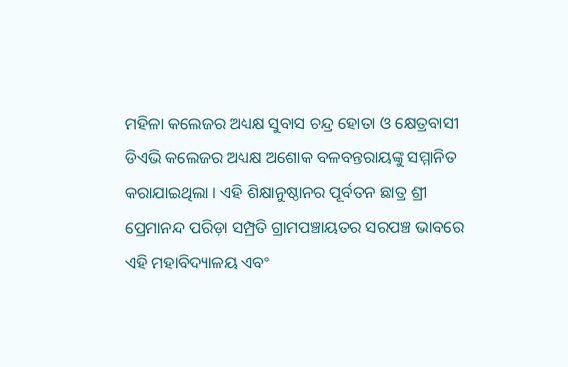ମହିଳା କଲେଜର ଅଧ୍ୟକ୍ଷ ସୁବାସ ଚନ୍ଦ୍ର ହୋତା ଓ କ୍ଷେତ୍ରବାସୀ ଡିଏଭି କଲେଜର ଅଧ୍ୟକ୍ଷ ଅଶୋକ ବଳବନ୍ତରାୟଙ୍କୁ ସମ୍ମାନିତ କରାଯାଇଥିଲା । ଏହି ଶିକ୍ଷାନୁଷ୍ଠାନର ପୂର୍ବତନ ଛାତ୍ର ଶ୍ରୀ ପ୍ରେମାନନ୍ଦ ପରିଡ଼ା ସମ୍ପ୍ରତି ଗ୍ରାମପଞ୍ଚାୟତର ସରପଞ୍ଚ ଭାବରେ ଏହି ମହାବିଦ୍ୟାଳୟ ଏବଂ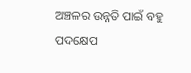ଅଞ୍ଚଳର ଉନ୍ନତି ପାଇଁ ବହୁ ପଦକ୍ଷେପ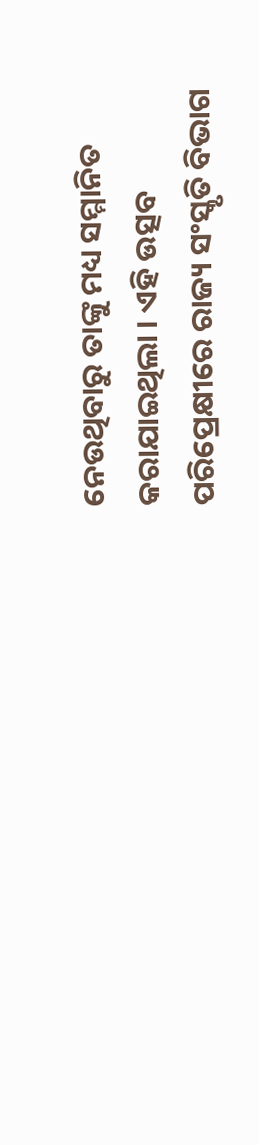ନେଉଥିବାରୁ ତାଙ୍କୁ ମଧ୍ୟ ସମ୍ମାନିତ କରାଯାଇଥିଲା । ଏହି ଉତ୍ସବ ପରିପ୍ରେକ୍ଷୀରେ ରାଜ୍ୟ ସଂସ୍କୃତି ବିଭାଗ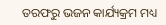ତରଫରୁ ଭଜନ କାର୍ଯ୍ୟକ୍ରମ ମଧ୍ୟ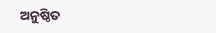ଅନୁଷ୍ଠିତ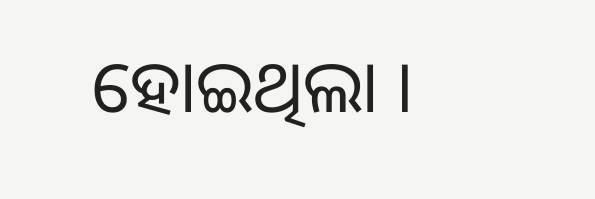ହୋଇଥିଲା ।